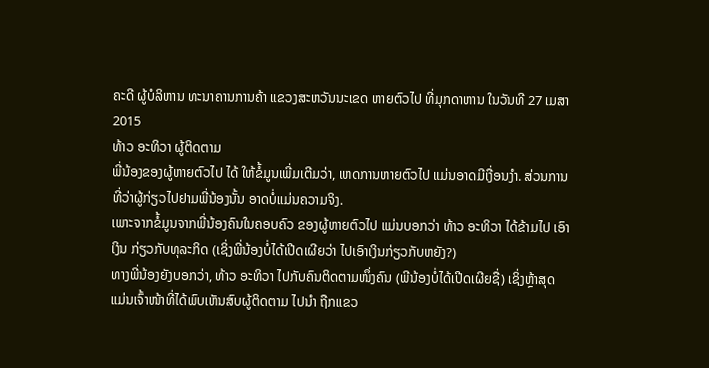ຄະດີ ຜູ້ບໍລິຫານ ທະນາຄານການຄ້າ ແຂວງສະຫວັນນະເຂດ ຫາຍຕົວໄປ ທີ່ມຸກດາຫານ ໃນວັນທີ 27 ເມສາ 2015
ທ້າວ ອະທິວາ ຜູ້ຕິດຕາມ
ພີ່ນ້ອງຂອງຜູ້ຫາຍຕົວໄປ ໄດ້ ໃຫ້ຂໍ້ມູນເພີ່ມເຕີມວ່າ, ເຫດການຫາຍຕົວໄປ ແມ່ນອາດມີເງື່ອນງຳ. ສ່ວນການ ທີ່ວ່າຜູ້ກ່ຽວໄປຢາມພີ່ນ້ອງນັ້ນ ອາດບໍ່ແມ່ນຄວາມຈິງ.
ເພາະຈາກຂໍ້ມູນຈາກພີ່ນ້ອງຄົນໃນຄອບຄົວ ຂອງຜູ້ຫາຍຕົວໄປ ແມ່ນບອກວ່າ ທ້າວ ອະທິວາ ໄດ້ຂ້າມໄປ ເອົາເງິນ ກ່ຽວກັບທຸລະກິດ (ເຊິ່ງພີ່ນ້ອງບໍ່ໄດ້ເປີດເຜີຍວ່າ ໄປເອົາເງິນກ່ຽວກັບຫຍັງ?)
ທາງພີ່ນ້ອງຍັງບອກວ່າ, ທ້າວ ອະທິວາ ໄປກັບຄົນຕິດຕາມໜຶ່ງຄົນ (ພີນ້ອງບໍ່ໄດ້ເປີດເຜີຍຊື່) ເຊິ່ງຫຼ້າສຸດ ແມ່ນເຈົ້າໜ້າທີ່ໄດ້ພົບເຫັນສົບຜູ້ຕິດຕາມ ໄປນຳ ຖືກແຂວ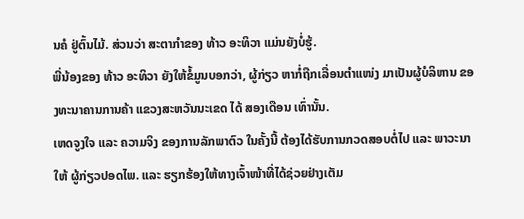ນຄໍ ຢູ່ຕົ້ນໄມ້. ສ່ວນວ່າ ສະຕາກຳຂອງ ທ້າວ ອະທິວາ ແມ່ນຍັງບໍ່ຮູ້.
ພີ່ນ້ອງຂອງ ທ້າວ ອະທິວາ ຍັງໃຫ້ຂໍ້ມູນບອກວ່າ, ຜູ້ກ່ຽວ ຫາກໍ່ຖືກເລື່ອນຕຳແໜ່ງ ມາເປັນຜູ້ບໍລິຫານ ຂອງທະນາຄານການຄ້າ ແຂວງສະຫວັນນະເຂດ ໄດ້ ສອງເດືອນ ເທົ່ານັ້ນ.
ເຫດຈູງໃຈ ແລະ ຄວາມຈິງ ຂອງການລັກພາຕົວ ໃນຄັ້ງນີ້ ຕ້ອງໄດ້ຮັບການກວດສອບຕໍ່ໄປ ແລະ ພາວະນາ ໃຫ້ ຜູ້ກ່ຽວປອດໄພ. ແລະ ຮຽກຮ້ອງໃຫ້ທາງເຈົ້າໜ້າທີ່ໄດ້ຊ່ວຍຢ່າງເຕັມ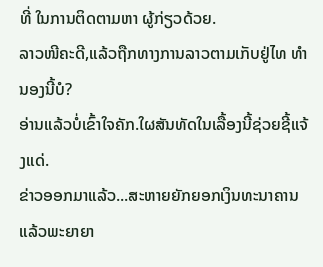ທີ່ ໃນການຕິດຕາມຫາ ຜູ້ກ່ຽວດ້ວຍ.
ລາວໜີຄະດີ,ແລ້ວຖືກທາງການລາວຕາມເກັບຢູ່ໄທ ທຳນອງນີ້ບໍ?
ອ່ານແລ້ວບໍ່ເຂົ້າໃຈຄັກ.ໃຜສັນທັດໃນເລື້ອງນີ້ຊ່ວຍຊີ້ແຈ້ງແດ່.
ຂ່າວອອກມາແລ້ວ...ສະຫາຍຍັກຍອກເງິນທະນາຄານແລ້ວພະຍາຍາ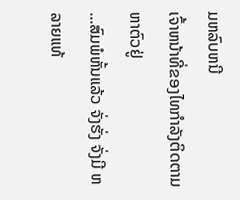ມຫລົບຫນີ
ເຈົ້າຫນ້າທີ່ຂອງໄທກຳລັງຕິດຕາມຫາຕົວຢູ່
...ສົມພໍຫັ້ນແລ້ວ ຈັ່ງຮັ່ງ ຈັ່ງມີ ຫລາຍແທ້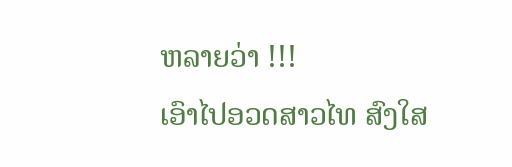ຫລາຍວ່າ !!!
ເອົາໄປອວດສາວໄທ ສົງໃສ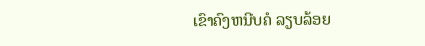ເຂົາຄົງຫນີບຄໍ ລຽບລ້ອຍ